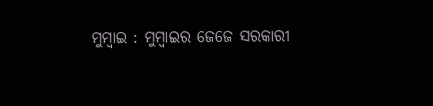ମୁମ୍ବାଇ : ମୁମ୍ବାଇର ଜେଜେ ସରକାରୀ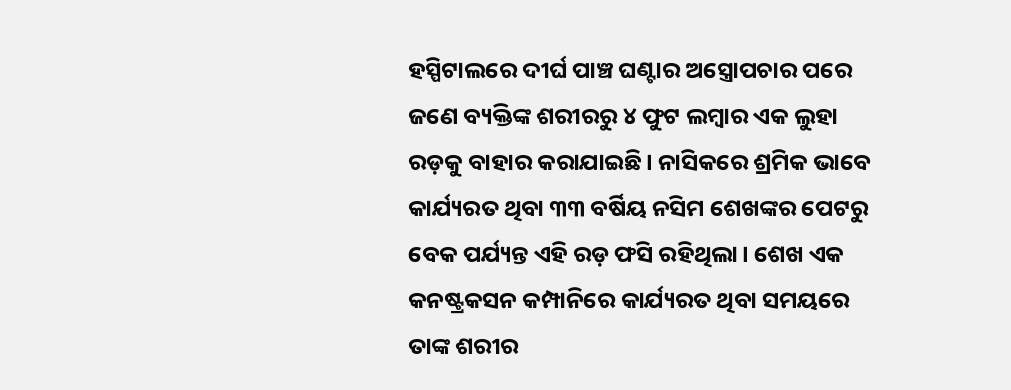ହସ୍ପିଟାଲରେ ଦୀର୍ଘ ପାଞ୍ଚ ଘଣ୍ଟାର ଅସ୍ତ୍ରୋପଚାର ପରେ ଜଣେ ବ୍ୟକ୍ତିଙ୍କ ଶରୀରରୁ ୪ ଫୁଟ ଲମ୍ବାର ଏକ ଲୁହା ରଡ଼କୁ ବାହାର କରାଯାଇଛି। ନାସିକରେ ଶ୍ରମିକ ଭାବେ କାର୍ଯ୍ୟରତ ଥିବା ୩୩ ବର୍ଷିୟ ନସିମ ଶେଖଙ୍କର ପେଟରୁ ବେକ ପର୍ଯ୍ୟନ୍ତ ଏହି ରଡ଼ ଫସି ରହିଥିଲା। ଶେଖ ଏକ କନଷ୍ଟ୍ରକସନ କମ୍ପାନିରେ କାର୍ଯ୍ୟରତ ଥିବା ସମୟରେ ତାଙ୍କ ଶରୀର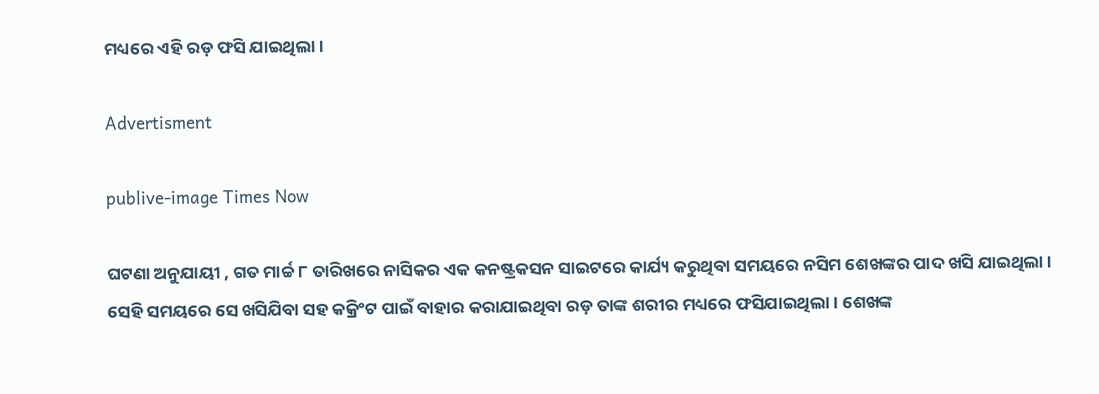ମଧ୍ୟରେ ଏହି ରଡ଼ ଫସି ଯାଇଥିଲା ।

Advertisment

publive-image Times Now

ଘଟଣା ଅନୁଯାୟୀ , ଗତ ମାର୍ଚ୍ଚ ୮ ତାରିଖରେ ନାସିକର ଏକ କନଷ୍ଟ୍ରକସନ ସାଇଟରେ କାର୍ଯ୍ୟ କରୁଥିବା ସମୟରେ ନସିମ ଶେଖଙ୍କର ପାଦ ଖସି ଯାଇଥିଲା । ସେହି ସମୟରେ ସେ ଖସିଯିବା ସହ କକ୍ରିଂଟ ପାଇଁ ବାହାର କରାଯାଇଥିବା ରଡ଼ ତାଙ୍କ ଶରୀର ମଧ୍ୟରେ ଫସିଯାଇଥିଲା । ଶେଖଙ୍କ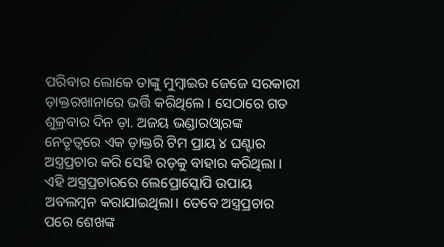ପରିବାର ଲୋକେ ତାଙ୍କୁ ମୁମ୍ବାଇର ଜେଜେ ସରକାରୀ ଡ଼ାକ୍ତରଖାନାରେ ଭର୍ତ୍ତି କରିଥିଲେ । ସେଠାରେ ଗତ ଶୁକ୍ରବାର ଦିନ ଡ଼ା. ଅଜୟ ଭଣ୍ଡାରଓ୍ଵାରଙ୍କ ନେତୃତ୍ୱରେ ଏକ ଡ଼ାକ୍ତରି ଟିମ ପ୍ରାୟ ୪ ଘଣ୍ଟାର ଅସ୍ତ୍ରପ୍ରଚାର କରି ସେହି ରଡ଼କୁ ବାହାର କରିଥିଲା । ଏହି ଅସ୍ତ୍ରପ୍ରଚାରରେ ଲେପ୍ରୋସ୍କୋପି ଉପାୟ ଅବଲମ୍ବନ କରାଯାଇଥିଲା। ତେବେ ଅସ୍ତ୍ରପ୍ରଚାର ପରେ ଶେଖଙ୍କ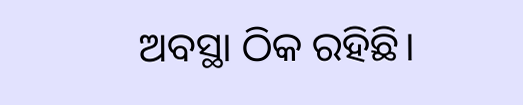ଅବସ୍ଥା ଠିକ ରହିଛି।